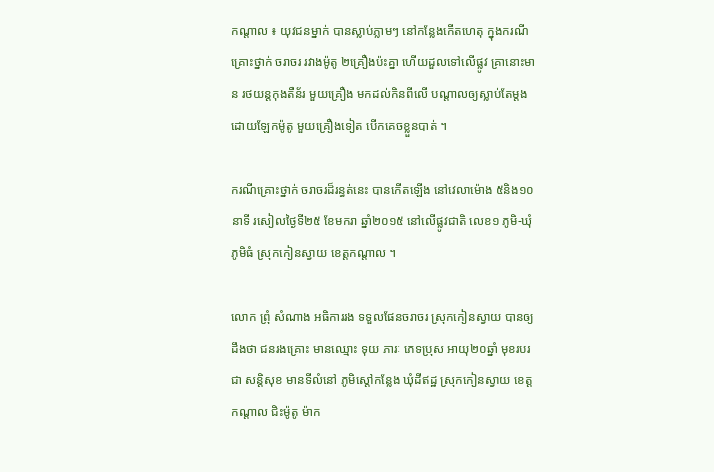កណ្តាល ៖ យុវជនម្នាក់ បានស្លាប់ភ្លាមៗ នៅកន្លែងកើតហេតុ ក្នុងករណីគ្រោះថ្នាក់ ចរាចរ រវាងម៉ូតូ ២គ្រឿងប៉ះគ្នា ហើយដួលទៅលើផ្លូវ គ្រានោះមាន រថយន្តកុងតឺន័រ មួយគ្រឿង មកដល់កិនពីលើ បណ្តាលឲ្យស្លាប់តែម្តង ដោយឡែកម៉ូតូ មួយគ្រឿងទៀត បើកគេចខ្លួនបាត់ ។

ករណីគ្រោះថ្នាក់ ចរាចរដ៏រន្ធត់នេះ បានកើតឡើង នៅវេលាម៉ោង ៥និង១០នាទី រសៀលថ្ងៃទី២៥ ខែមករា ឆ្នាំ២០១៥ នៅលើផ្លូវជាតិ លេខ១ ភូមិ-ឃុំភូមិធំ ស្រុកកៀនស្វាយ ខេត្តកណ្តាល ។

លោក ព្រុំ សំណាង អធិការរង ទទួលផែនចរាចរ ស្រុកកៀនស្វាយ បានឲ្យដឹងថា ជនរងគ្រោះ មានឈ្មោះ ទុយ ភារៈ ភេទប្រុស អាយុ២០ឆ្នាំ មុខរបរជា សន្តិសុខ មានទីលំនៅ ភូមិស្តៅកន្លែង ឃុំដីឥដ្ឋ ស្រុកកៀនស្វាយ ខេត្តកណ្តាល ជិះម៉ូតូ ម៉ាក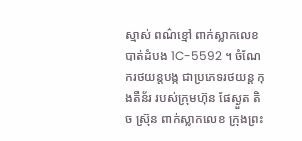ស្មាស់ ពណ៌ខ្មៅ ពាក់ស្លាកលេខ បាត់ដំបង 1C-5592 ។ ចំណែករថយន្តបង្ក ជាប្រភេទរថយន្ត កុងតឺន័រ របស់ក្រុមហ៊ុន ផែស្ងួត តិច ស្រ៊ុន ពាក់ស្លាកលេខ ក្រុងព្រះ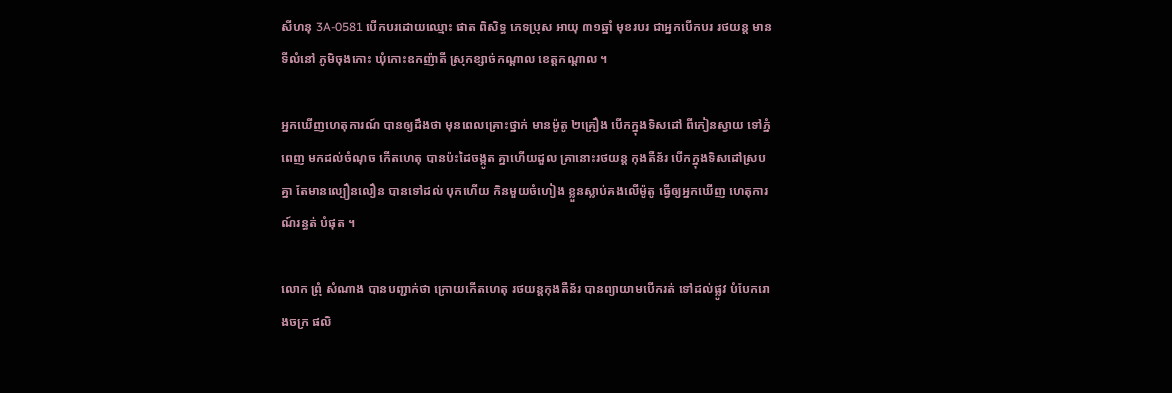សីហនុ 3A-0581 បើកបរដោយឈ្មោះ ផាត ពិសិទ្ធ ភេទប្រុស អាយុ ៣១ឆ្នាំ មុខរបរ ជាអ្នកបើកបរ រថយន្ត មានទីលំនៅ ភូមិចុងកោះ ឃុំកោះឧកញ៉ាតី ស្រុកខ្សាច់កណ្តាល ខេត្តកណ្តាល ។

អ្នកឃើញហេតុការណ៍ បានឲ្យដឹងថា មុនពេលគ្រោះថ្នាក់ មានម៉ូតូ ២គ្រឿង បើកក្នុងទិសដៅ ពីកៀនស្វាយ ទៅភ្នំពេញ មកដល់ចំណុច កើតហេតុ បានប៉ះដៃចង្កូត គ្នាហើយដួល គ្រានោះរថយន្ត កុងតឺន័រ បើកក្នុងទិសដៅស្របគ្នា តែមានល្បឿនលឿន បានទៅដល់ បុកហើយ កិនមួយចំហៀង ខ្លួនស្លាប់គងលើម៉ូតូ ធ្វើឲ្យអ្នកឃើញ ហេតុការណ៍រន្ធត់ បំផុត ។

លោក ព្រុំ សំណាង បានបញ្ជាក់ថា ក្រោយកើតហេតុ រថយន្តកុងតឺន័រ បានព្យាយាមបើករត់ ទៅដល់ផ្លូវ បំបែករោងចក្រ ផលិ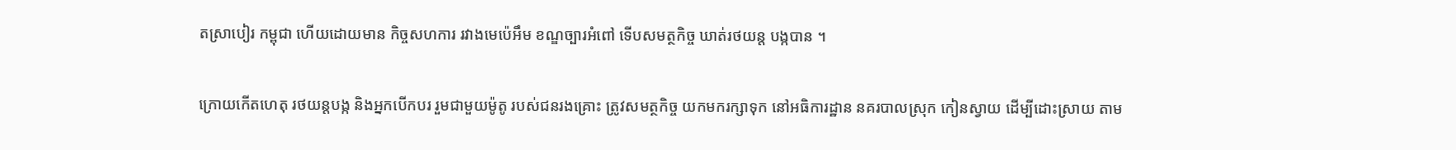តស្រាបៀរ កម្ពុជា ហើយដោយមាន កិច្ចសហការ រវាងមេប៉េអឹម ខណ្ឌច្បារអំពៅ ទើបសមត្ថកិច្ច ឃាត់រថយន្ត បង្កបាន ។

ក្រោយកើតហេតុ រថយន្តបង្ក និងអ្នកបើកបរ រួមជាមួយម៉ូតូ របស់ជនរងគ្រោះ ត្រូវសមត្ថកិច្ច យកមករក្សាទុក នៅអធិការដ្ឋាន នគរបាលស្រុក កៀនស្វាយ ដើម្បីដោះស្រាយ តាម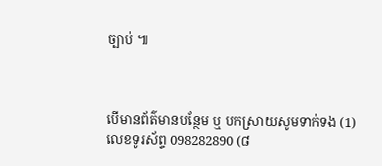ច្បាប់ ៕



បើមានព័ត៌មានបន្ថែម ឬ បកស្រាយសូមទាក់ទង (1) លេខទូរស័ព្ទ 098282890 (៨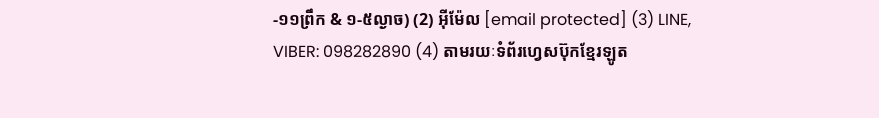-១១ព្រឹក & ១-៥ល្ងាច) (2) អ៊ីម៉ែល [email protected] (3) LINE, VIBER: 098282890 (4) តាមរយៈទំព័រហ្វេសប៊ុកខ្មែរឡូត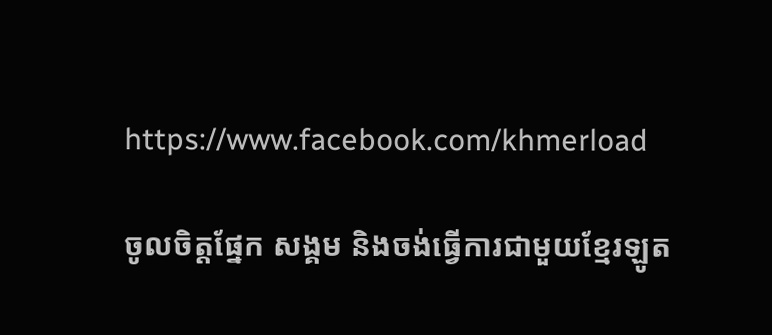https://www.facebook.com/khmerload

ចូលចិត្តផ្នែក សង្គម និងចង់ធ្វើការជាមួយខ្មែរឡូត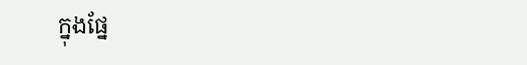ក្នុងផ្នែ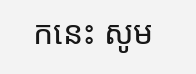កនេះ សូម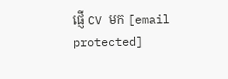ផ្ញើ CV មក [email protected]